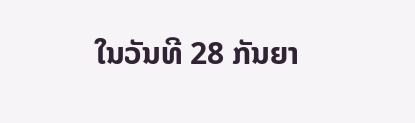ໃນວັນທີ 28 ກັນຍາ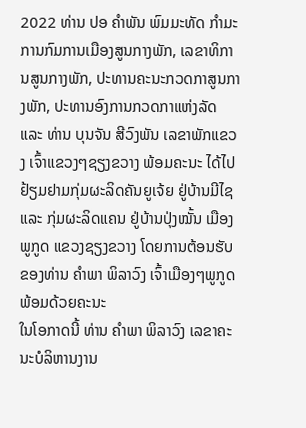2022 ທ່ານ ປອ ຄຳພັນ ພົມມະທັດ ກຳມະການກົມການເມືອງສູນກາງພັກ, ເລຂາທິການສູນກາງພັກ, ປະທານຄະນະກວດກາສູນກາງພັກ, ປະທານອົງການກວດກາແຫ່ງລັດ ແລະ ທ່ານ ບຸນຈັນ ສີວົງພັນ ເລຂາພັກແຂວງ ເຈົ້າແຂວງໆຊຽງຂວາງ ພ້ອມຄະນະ ໄດ້ໄປຢ້ຽມຢາມກຸ່ມຜະລິດຄັນຍູເຈ້ຍ ຢູ່ບ້ານມີໄຊ ແລະ ກຸ່ມຜະລິດແຄນ ຢູ່ບ້ານປຸ່ງໝັ້ນ ເມືອງພູກູດ ແຂວງຊຽງຂວາງ ໂດຍການຕ້ອນຮັບຂອງທ່ານ ຄຳພາ ພິລາວົງ ເຈົ້າເມືອງໆພູກູດ ພ້ອມດ້ວຍຄະນະ
ໃນໂອກາດນີ້ ທ່ານ ຄຳພາ ພິລາວົງ ເລຂາຄະນະບໍລິຫານງານ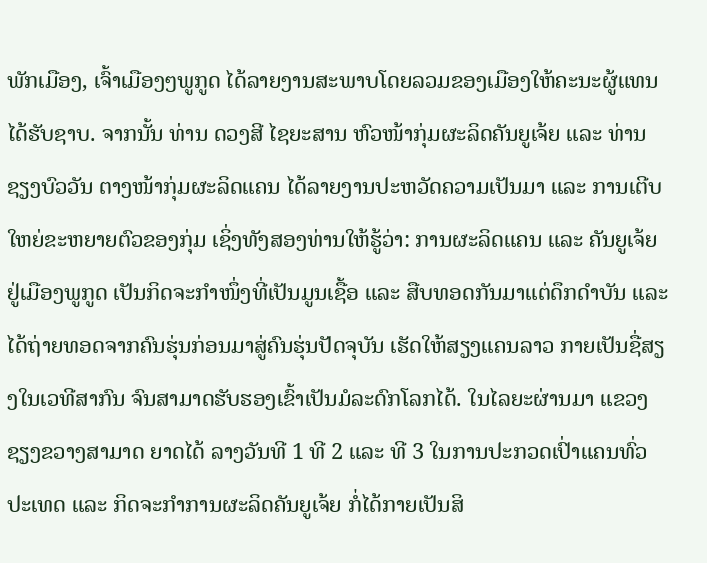ພັກເມືອງ, ເຈົ້າເມືອງໆພູກູດ ໄດ້ລາຍງານສະພາບໂດຍລວມຂອງເມືອງໃຫ້ຄະນະຜູ້ແທນໄດ້ຮັບຊາບ. ຈາກນັ້ນ ທ່ານ ດວງສີ ໄຊຍະສານ ຫົວໜ້າກຸ່ມຜະລິດຄັນຍູເຈ້ຍ ແລະ ທ່ານ ຊຽງບົວວັນ ຕາງໜ້າກຸ່ມຜະລິດແຄນ ໄດ້ລາຍງານປະຫວັດຄວາມເປັນມາ ແລະ ການເຕີບໃຫຍ່ຂະຫຍາຍຕົວຂອງກຸ່ມ ເຊິ່ງທັງສອງທ່ານໃຫ້ຮູ້ວ່າ: ການຜະລິດແຄນ ແລະ ຄັນຍູເຈ້ຍ ຢູ່ເມືອງພູກູດ ເປັນກິດຈະກຳໜຶ່ງທີ່ເປັນມູນເຊື້ອ ແລະ ສືບທອດກັນມາແຕ່ດຶກດຳບັນ ແລະ ໄດ້ຖ່າຍທອດຈາກຄົນຮຸ່ນກ່ອນມາສູ່ຄົນຮຸ່ນປັດຈຸບັນ ເຮັດໃຫ້ສຽງແຄນລາວ ກາຍເປັນຊື່ສຽງໃນເວທີສາກົນ ຈົນສາມາດຮັບຮອງເຂົ້າເປັນມໍລະດົກໂລກໄດ້. ໃນໄລຍະຜ່ານມາ ແຂວງຊຽງຂວາງສາມາດ ຍາດໄດ້ ລາງວັນທີ 1 ທີ 2 ແລະ ທີ 3 ໃນການປະກວດເປົ່າແຄນທົ່ວປະເທດ ແລະ ກິດຈະກຳການຜະລິດຄັນຍູເຈ້ຍ ກໍ່ໄດ້ກາຍເປັນສິ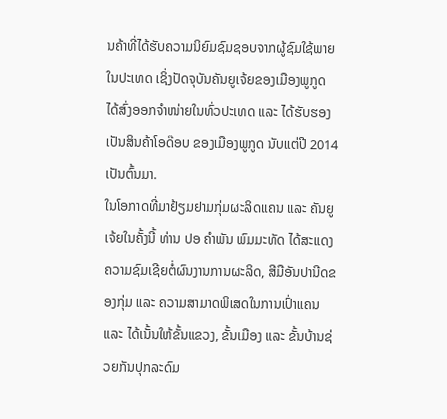ນຄ້າທີ່ໄດ້ຮັບຄວາມນິຍົມຊົມຊອບຈາກຜູ້ຊົມໃຊ້ພາຍໃນປະເທດ ເຊິ່ງປັດຈຸບັນຄັນຍູເຈ້ຍຂອງເມືອງພູກູດ ໄດ້ສົ່ງອອກຈຳໜ່າຍໃນທົ່ວປະເທດ ແລະ ໄດ້ຮັບຮອງເປັນສິນຄ້າໂອດ໊ອບ ຂອງເມືອງພູກູດ ນັບແຕ່ປີ 2014 ເປັນຕົ້ນມາ.
ໃນໂອກາດທີ່ມາຢ້ຽມຢາມກຸ່ມຜະລິດແຄນ ແລະ ຄັນຍູເຈ້ຍໃນຄັ້ງນີ້ ທ່ານ ປອ ຄຳພັນ ພົມມະທັດ ໄດ້ສະແດງຄວາມຊົມເຊີຍຕໍ່ຜົນງານການຜະລິດ, ສີມືອັນປານີດຂອງກຸ່ມ ແລະ ຄວາມສາມາດພິເສດໃນການເປົ່າແຄນ ແລະ ໄດ້ເນັ້ນໃຫ້ຂັ້ນແຂວງ, ຂັ້ນເມືອງ ແລະ ຂັ້ນບ້ານຊ່ວຍກັນປຸກລະດົມ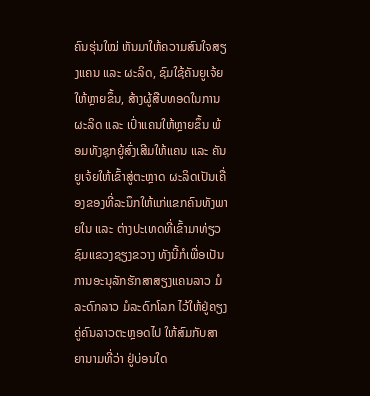ຄົນຮຸ່ນໃໝ່ ຫັນມາໃຫ້ຄວາມສົນໃຈສຽງແຄນ ແລະ ຜະລິດ, ຊົມໃຊ້ຄັນຍູເຈ້ຍໃຫ້ຫຼາຍຂຶ້ນ, ສ້າງຜູ້ສືບທອດໃນການຜະລິດ ແລະ ເປົ່າແຄນໃຫ້ຫຼາຍຂຶ້ນ ພ້ອມທັງຊຸກຍູ້ສົ່ງເສີມໃຫ້ແຄນ ແລະ ຄັນຍູເຈ້ຍໃຫ້ເຂົ້າສູ່ຕະຫຼາດ ຜະລິດເປັນເຄື່ອງຂອງທີ່ລະນຶກໃຫ້ແກ່ແຂກຄົນທັງພາຍໃນ ແລະ ຕ່າງປະເທດທີ່ເຂົ້າມາທ່ຽວຊົມແຂວງຊຽງຂວາງ ທັງນີ້ກໍເພື່ອເປັນການອະນຸລັກຮັກສາສຽງແຄນລາວ ມໍລະດົກລາວ ມໍລະດົກໂລກ ໄວ້ໃຫ້ຢູ່ຄຽງຄູ່ຄົນລາວຕະຫຼອດໄປ ໃຫ້ສົມກັບສາຍານາມທີ່ວ່າ ຢູ່ບ່ອນໃດ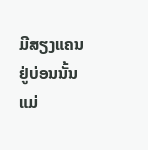ມີສຽງແຄນ ຢູ່ບ່ອນນັ້ນແມ່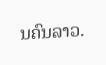ນຄົນລາວ.